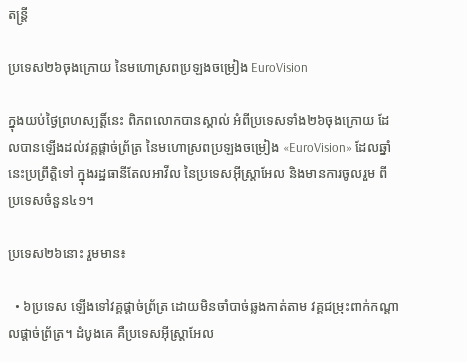តន្ត្រី

ប្រទេស២៦ចុងក្រោយ នៃមហោស្រពប្រឡងចម្រៀង EuroVision

ក្នុងយប់ថ្ងៃព្រហស្បត្តិ៍នេះ ពិភពលោកបានស្គាល់ អំពីប្រទេសទាំង២៦ចុងក្រោយ ដែលបានឡើងដល់វគ្គផ្ដាច់ព្រ័ត្រ នៃមហោស្រពប្រឡងចម្រៀង «EuroVision» ដែលឆ្នាំនេះប្រព្រឹត្តិទៅ ក្នុងរដ្ឋធានីតែលអាវីល នៃប្រទេសអ៊ីស្ត្រាអែល និងមានការចូលរួម ពីប្រទេសចំនួន៤១។

ប្រទេស២៦នោះ រួមមាន៖

  • ៦ប្រទេស ឡើងទៅវគ្គផ្ដាច់ព្រ័ត្រ ដោយមិនចាំបាច់ឆ្លងកាត់តាម វគ្គជម្រុះពាក់កណ្ដាលផ្ដាច់ព្រ័ត្រ។ ដំបូងគេ គឺប្រទេសអ៊ីស្ត្រាអែល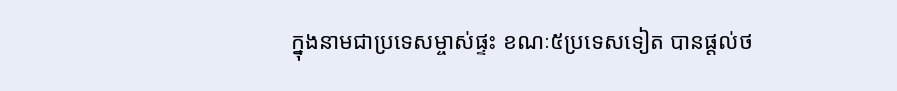ក្នុងនាមជាប្រទេសម្ចាស់ផ្ទះ ខណៈ៥ប្រទេសទៀត បានផ្ដល់ថ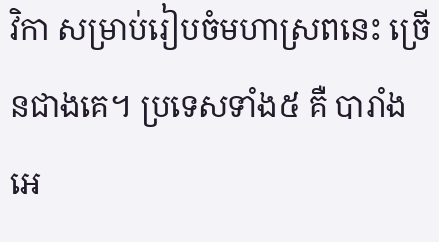វិកា សម្រាប់រៀបចំមហាស្រពនេះ ច្រើនជាងគេ។ ប្រទេសទាំង៥ គឺ បារាំង អេ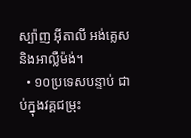ស្ប៉ាញ អ៊ីតាលី អង់គ្លេស និងអាល្លឺម៉ង់។
  • ១០ប្រទេសបន្ទាប់ ជាប់ក្នុងវគ្គជម្រុះ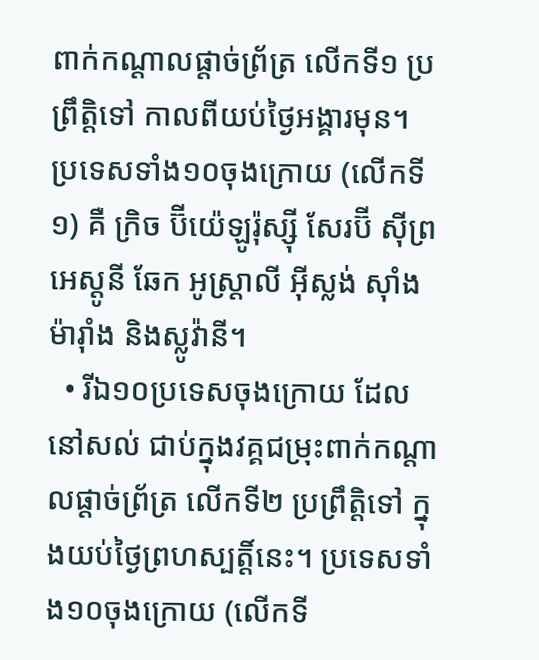ពាក់កណ្ដាលផ្ដាច់ព្រ័ត្រ លើកទី១ ប្រព្រឹត្តិទៅ កាលពីយប់ថ្ងៃអង្គារមុន។ ប្រទេសទាំង១០ចុងក្រោយ (លើកទី១) គឺ ក្រិច ប៊ីយ៉េឡូរ៉ុស្ស៊ី សែរប៊ី ស៊ីព្រ អេស្តូនី ឆែក អូស្ត្រាលី អ៊ីស្លង់ ស៊ាំងម៉ារ៉ាំង និងស្លូវ៉ានី។
  • រីឯ១០ប្រទេសចុងក្រោយ ដែលនៅសល់ ជាប់ក្នុងវគ្គជម្រុះពាក់កណ្ដាលផ្ដាច់ព្រ័ត្រ លើកទី២ ប្រព្រឹត្តិទៅ ក្នុងយប់ថ្ងៃព្រហស្បត្តិ៍នេះ។ ប្រទេសទាំង១០ចុងក្រោយ (លើកទី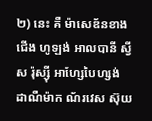២) នេះ គឺ ម៉ាសេឌ័នខាងជើង ហូឡង់ អាលបានី ស្វីស រ៉ុស្ស៊ី អាហ្សែបៃហ្សង់ ដាណឺម៉ាក ណ័រវេស ស៊ុយ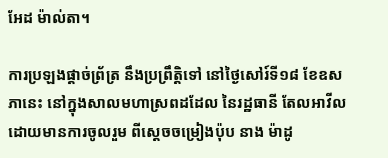អែដ ម៉ាល់តា។

ការប្រឡងផ្ដាច់ព្រ័ត្រ នឹងប្រព្រឹត្តិទៅ នៅថ្ងៃសៅរ៍ទី១៨ ខែឧសភានេះ នៅក្នុងសាលមហាស្រពដដែល នៃរដ្ឋធានី តែលអាវីល ដោយមានការចូលរួម ពីស្ដេចចម្រៀងប៉ុប នាង ម៉ាដូ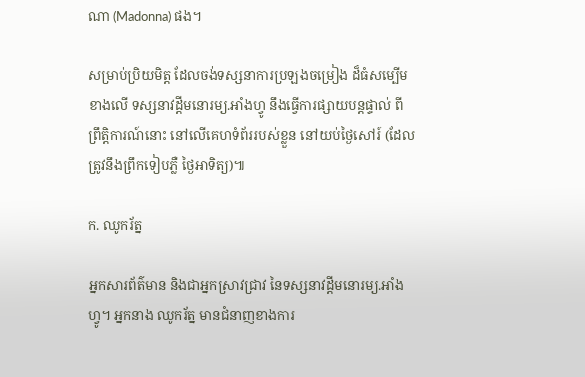ណា (Madonna) ផង។

សម្រាប់ប្រិយមិត្ត ដែលចង់ទស្សនាការប្រឡងចម្រៀង ដ៏ធំសម្បើមខាងលើ ទស្សនាវដ្ដីមនោរម្យ.អាំងហ្វូ នឹងធ្វើការផ្សាយបន្តផ្ទាល់ ពីព្រឹត្តិការណ៍នោះ នៅលើគេហទំព័ររបស់ខ្លួន នៅយប់ថ្ងៃសៅរ៍ (ដែលត្រូវនឹងព្រឹកទៀបភ្លឺ ថ្ងៃអាទិត្យ)៕

ក. ឈូករ័ត្ន

អ្នកសារព័ត៌មាន និងជាអ្នកស្រាវជ្រាវ នៃទស្សនាវដ្ដីមនោរម្យ.អាំងហ្វូ។ អ្នកនាង ឈូករ័ត្ន មានជំនាញខាងការ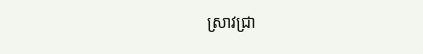ស្រាវជ្រា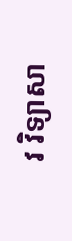វ វិទ្យាសា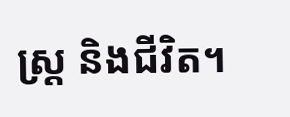ស្ត្រ និងជីវិត។